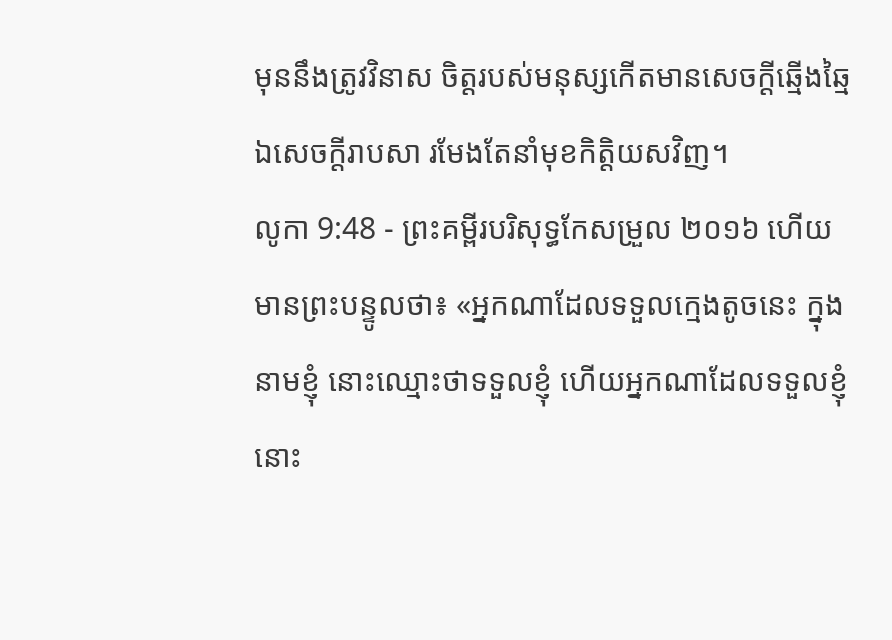មុននឹងត្រូវវិនាស ចិត្តរបស់មនុស្សកើតមានសេចក្ដីឆ្មើងឆ្មៃ ឯសេចក្ដីរាបសា រមែងតែនាំមុខកិត្តិយសវិញ។
លូកា 9:48 - ព្រះគម្ពីរបរិសុទ្ធកែសម្រួល ២០១៦ ហើយមានព្រះបន្ទូលថា៖ «អ្នកណាដែលទទួលក្មេងតូចនេះ ក្នុងនាមខ្ញុំ នោះឈ្មោះថាទទួលខ្ញុំ ហើយអ្នកណាដែលទទួលខ្ញុំ នោះ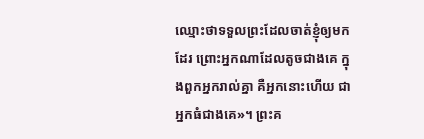ឈ្មោះថាទទួលព្រះដែលចាត់ខ្ញុំឲ្យមកដែរ ព្រោះអ្នកណាដែលតូចជាងគេ ក្នុងពួកអ្នករាល់គ្នា គឺអ្នកនោះហើយ ជាអ្នកធំជាងគេ»។ ព្រះគ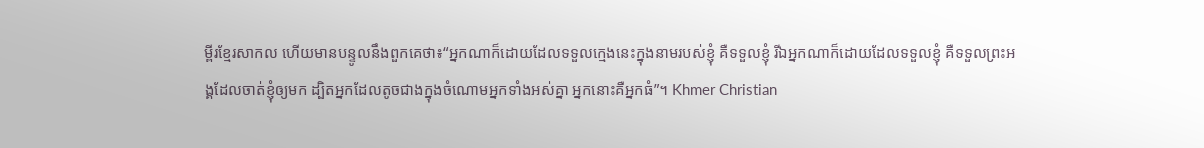ម្ពីរខ្មែរសាកល ហើយមានបន្ទូលនឹងពួកគេថា៖“អ្នកណាក៏ដោយដែលទទួលក្មេងនេះក្នុងនាមរបស់ខ្ញុំ គឺទទួលខ្ញុំ រីឯអ្នកណាក៏ដោយដែលទទួលខ្ញុំ គឺទទួលព្រះអង្គដែលចាត់ខ្ញុំឲ្យមក ដ្បិតអ្នកដែលតូចជាងក្នុងចំណោមអ្នកទាំងអស់គ្នា អ្នកនោះគឺអ្នកធំ”។ Khmer Christian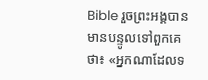Bible រួចព្រះអង្គបានមានបន្ទូលទៅពួកគេថា៖ «អ្នកណាដែលទ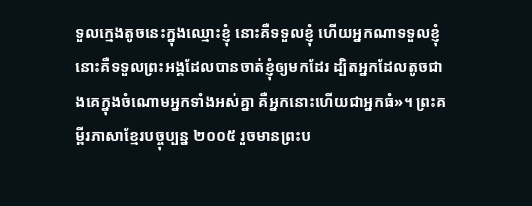ទួលក្មេងតូចនេះក្នុងឈ្មោះខ្ញុំ នោះគឺទទួលខ្ញុំ ហើយអ្នកណាទទួលខ្ញុំ នោះគឺទទួលព្រះអង្គដែលបានចាត់ខ្ញុំឲ្យមកដែរ ដ្បិតអ្នកដែលតូចជាងគេក្នុងចំណោមអ្នកទាំងអស់គ្នា គឺអ្នកនោះហើយជាអ្នកធំ»។ ព្រះគម្ពីរភាសាខ្មែរបច្ចុប្បន្ន ២០០៥ រួចមានព្រះប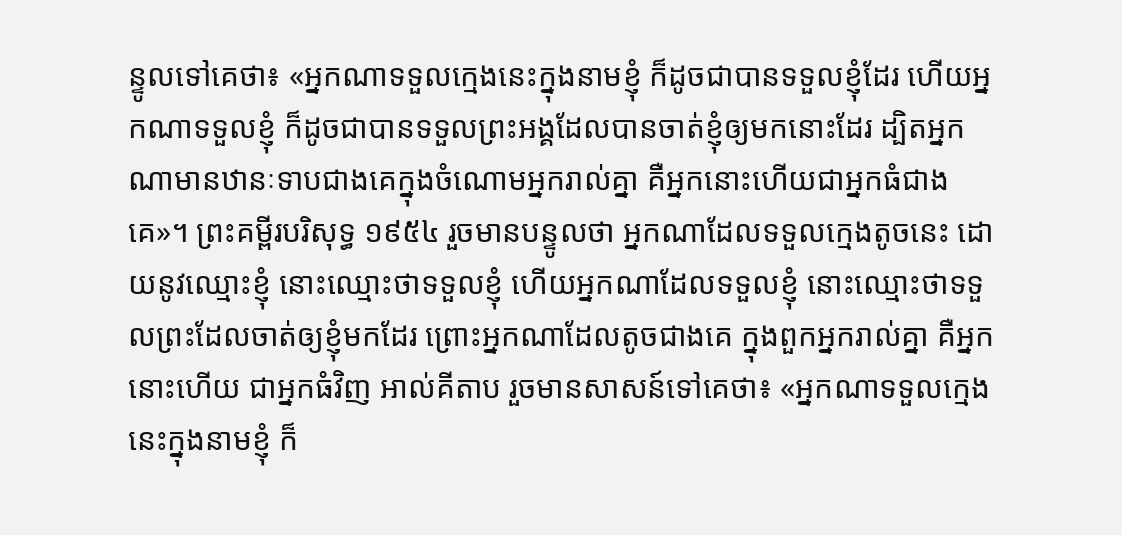ន្ទូលទៅគេថា៖ «អ្នកណាទទួលក្មេងនេះក្នុងនាមខ្ញុំ ក៏ដូចជាបានទទួលខ្ញុំដែរ ហើយអ្នកណាទទួលខ្ញុំ ក៏ដូចជាបានទទួលព្រះអង្គដែលបានចាត់ខ្ញុំឲ្យមកនោះដែរ ដ្បិតអ្នកណាមានឋានៈទាបជាងគេក្នុងចំណោមអ្នករាល់គ្នា គឺអ្នកនោះហើយជាអ្នកធំជាងគេ»។ ព្រះគម្ពីរបរិសុទ្ធ ១៩៥៤ រួចមានបន្ទូលថា អ្នកណាដែលទទួលក្មេងតូចនេះ ដោយនូវឈ្មោះខ្ញុំ នោះឈ្មោះថាទទួលខ្ញុំ ហើយអ្នកណាដែលទទួលខ្ញុំ នោះឈ្មោះថាទទួលព្រះដែលចាត់ឲ្យខ្ញុំមកដែរ ព្រោះអ្នកណាដែលតូចជាងគេ ក្នុងពួកអ្នករាល់គ្នា គឺអ្នកនោះហើយ ជាអ្នកធំវិញ អាល់គីតាប រួចមានសាសន៍ទៅគេថា៖ «អ្នកណាទទួលក្មេងនេះក្នុងនាមខ្ញុំ ក៏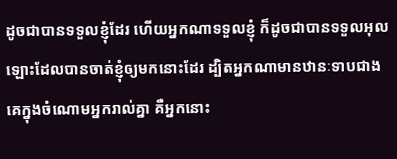ដូចជាបានទទួលខ្ញុំដែរ ហើយអ្នកណាទទួលខ្ញុំ ក៏ដូចជាបានទទួលអុលឡោះដែលបានចាត់ខ្ញុំឲ្យមកនោះដែរ ដ្បិតអ្នកណាមានឋានៈទាបជាងគេក្នុងចំណោមអ្នករាល់គ្នា គឺអ្នកនោះ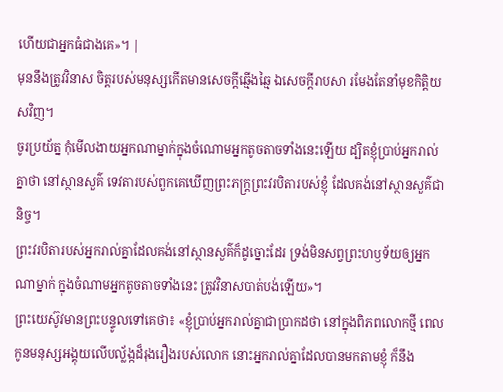ហើយជាអ្នកធំជាងគេ»។ |
មុននឹងត្រូវវិនាស ចិត្តរបស់មនុស្សកើតមានសេចក្ដីឆ្មើងឆ្មៃ ឯសេចក្ដីរាបសា រមែងតែនាំមុខកិត្តិយសវិញ។
ចូរប្រយ័ត្ន កុំមើលងាយអ្នកណាម្នាក់ក្នុងចំណោមអ្នកតូចតាចទាំងនេះឡើយ ដ្បិតខ្ញុំប្រាប់អ្នករាល់គ្នាថា នៅស្ថានសួគ៌ ទេវតារបស់ពួកគេឃើញព្រះភក្ត្រព្រះវរបិតារបស់ខ្ញុំ ដែលគង់នៅស្ថានសួគ៌ជានិច្ច។
ព្រះវរបិតារបស់អ្នករាល់គ្នាដែលគង់នៅស្ថានសួគ៌ក៏ដូច្នោះដែរ ទ្រង់មិនសព្វព្រះហឫទ័យឲ្យអ្នកណាម្នាក់ ក្នុងចំណាមអ្នកតូចតាចទាំងនេះ ត្រូវវិនាសបាត់បង់ឡើយ»។
ព្រះយេស៊ូវមានព្រះបន្ទូលទៅគេថា៖ «ខ្ញុំប្រាប់អ្នករាល់គ្នាជាប្រាកដថា នៅក្នុងពិភពលោកថ្មី ពេលកូនមនុស្សអង្គុយលើបល្ល័ង្កដ៏រុងរឿងរបស់លោក នោះអ្នករាល់គ្នាដែលបានមកតាមខ្ញុំ ក៏នឹង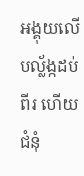អង្គុយលើបល្ល័ង្កដប់ពីរ ហើយជំនុំ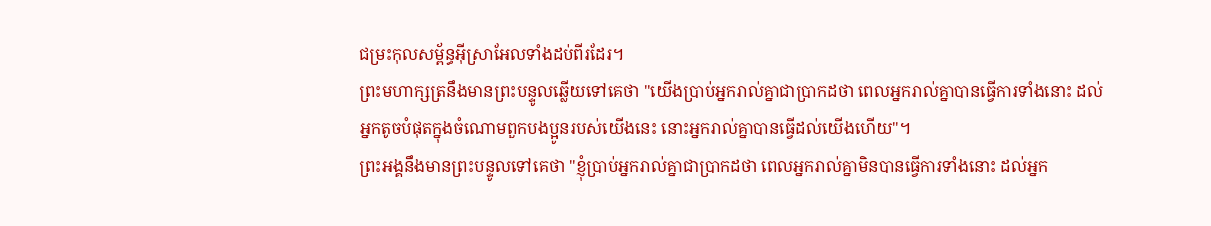ជម្រះកុលសម្ព័ន្ធអ៊ីស្រាអែលទាំងដប់ពីរដែរ។
ព្រះមហាក្សត្រនឹងមានព្រះបន្ទូលឆ្លើយទៅគេថា "យើងប្រាប់អ្នករាល់គ្នាជាប្រាកដថា ពេលអ្នករាល់គ្នាបានធ្វើការទាំងនោះ ដល់អ្នកតូចបំផុតក្នុងចំណោមពួកបងប្អូនរបស់យើងនេះ នោះអ្នករាល់គ្នាបានធ្វើដល់យើងហើយ"។
ព្រះអង្គនឹងមានព្រះបន្ទូលទៅគេថា "ខ្ញុំប្រាប់អ្នករាល់គ្នាជាប្រាកដថា ពេលអ្នករាល់គ្នាមិនបានធ្វើការទាំងនោះ ដល់អ្នក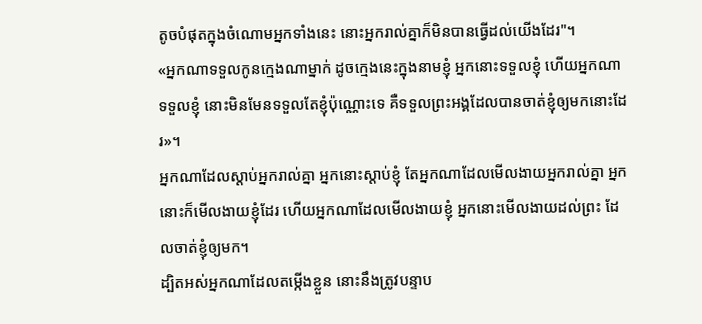តូចបំផុតក្នុងចំណោមអ្នកទាំងនេះ នោះអ្នករាល់គ្នាក៏មិនបានធ្វើដល់យើងដែរ"។
«អ្នកណាទទួលកូនក្មេងណាម្នាក់ ដូចក្មេងនេះក្នុងនាមខ្ញុំ អ្នកនោះទទួលខ្ញុំ ហើយអ្នកណាទទួលខ្ញុំ នោះមិនមែនទទួលតែខ្ញុំប៉ុណ្ណោះទេ គឺទទួលព្រះអង្គដែលបានចាត់ខ្ញុំឲ្យមកនោះដែរ»។
អ្នកណាដែលស្តាប់អ្នករាល់គ្នា អ្នកនោះស្តាប់ខ្ញុំ តែអ្នកណាដែលមើលងាយអ្នករាល់គ្នា អ្នកនោះក៏មើលងាយខ្ញុំដែរ ហើយអ្នកណាដែលមើលងាយខ្ញុំ អ្នកនោះមើលងាយដល់ព្រះ ដែលចាត់ខ្ញុំឲ្យមក។
ដ្បិតអស់អ្នកណាដែលតម្កើងខ្លួន នោះនឹងត្រូវបន្ទាប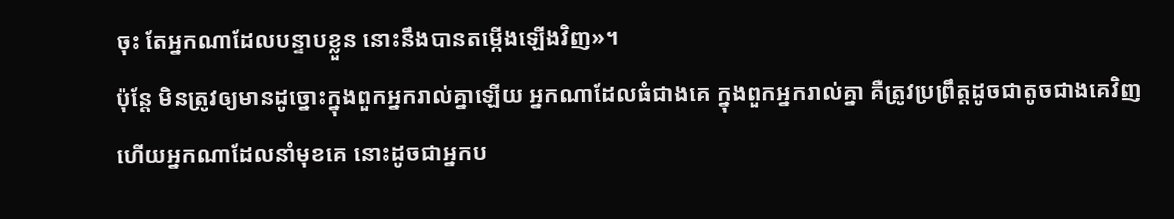ចុះ តែអ្នកណាដែលបន្ទាបខ្លួន នោះនឹងបានតម្កើងឡើងវិញ»។
ប៉ុន្តែ មិនត្រូវឲ្យមានដូច្នោះក្នុងពួកអ្នករាល់គ្នាឡើយ អ្នកណាដែលធំជាងគេ ក្នុងពួកអ្នករាល់គ្នា គឺត្រូវប្រព្រឹត្តដូចជាតូចជាងគេវិញ ហើយអ្នកណាដែលនាំមុខគេ នោះដូចជាអ្នកប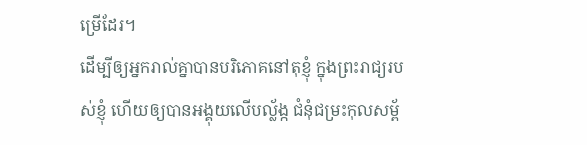ម្រើដែរ។
ដើម្បីឲ្យអ្នករាល់គ្នាបានបរិភោគនៅតុខ្ញុំ ក្នុងព្រះរាជ្យរបស់ខ្ញុំ ហើយឲ្យបានអង្គុយលើបល្ល័ង្ក ជំនុំជម្រះកុលសម្ព័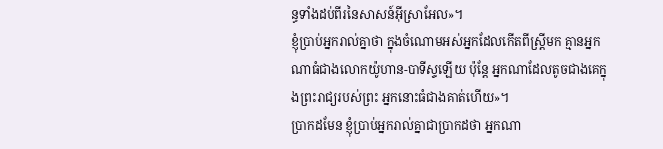ន្ធទាំងដប់ពីរនៃសាសន៍អ៊ីស្រាអែល»។
ខ្ញុំប្រាប់អ្នករាល់គ្នាថា ក្នុងចំណោមអស់អ្នកដែលកើតពីស្ត្រីមក គ្មានអ្នកណាធំជាងលោកយ៉ូហាន-បាទីស្ទឡើយ ប៉ុន្តែ អ្នកណាដែលតូចជាងគេក្នុងព្រះរាជ្យរបស់ព្រះ អ្នកនោះធំជាងគាត់ហើយ»។
ប្រាកដមែន ខ្ញុំប្រាប់អ្នករាល់គ្នាជាប្រាកដថា អ្នកណា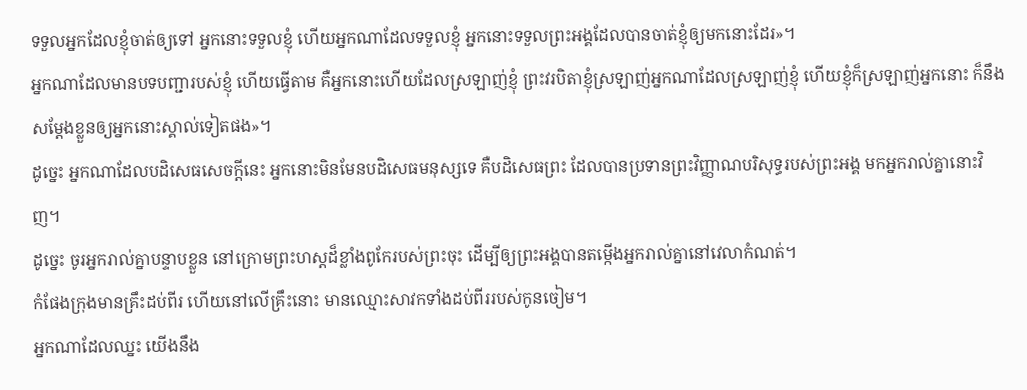ទទួលអ្នកដែលខ្ញុំចាត់ឲ្យទៅ អ្នកនោះទទួលខ្ញុំ ហើយអ្នកណាដែលទទួលខ្ញុំ អ្នកនោះទទួលព្រះអង្គដែលបានចាត់ខ្ញុំឲ្យមកនោះដែរ»។
អ្នកណាដែលមានបទបញ្ជារបស់ខ្ញុំ ហើយធ្វើតាម គឺអ្នកនោះហើយដែលស្រឡាញ់ខ្ញុំ ព្រះវរបិតាខ្ញុំស្រឡាញ់អ្នកណាដែលស្រឡាញ់ខ្ញុំ ហើយខ្ញុំក៏ស្រឡាញ់អ្នកនោះ ក៏នឹងសម្តែងខ្លួនឲ្យអ្នកនោះស្គាល់ទៀតផង»។
ដូច្នេះ អ្នកណាដែលបដិសេធសេចក្តីនេះ អ្នកនោះមិនមែនបដិសេធមនុស្សទេ គឺបដិសេធព្រះ ដែលបានប្រទានព្រះវិញ្ញាណបរិសុទ្ធរបស់ព្រះអង្គ មកអ្នករាល់គ្នានោះវិញ។
ដូច្នេះ ចូរអ្នករាល់គ្នាបន្ទាបខ្លួន នៅក្រោមព្រះហស្តដ៏ខ្លាំងពូកែរបស់ព្រះចុះ ដើម្បីឲ្យព្រះអង្គបានតម្កើងអ្នករាល់គ្នានៅវេលាកំណត់។
កំផែងក្រុងមានគ្រឹះដប់ពីរ ហើយនៅលើគ្រឹះនោះ មានឈ្មោះសាវកទាំងដប់ពីររបស់កូនចៀម។
អ្នកណាដែលឈ្នះ យើងនឹង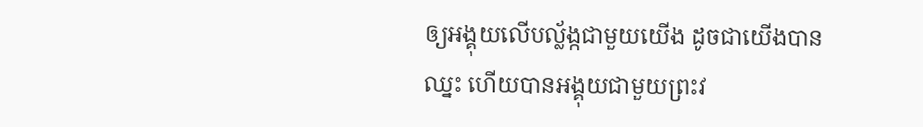ឲ្យអង្គុយលើបល្ល័ង្កជាមួយយើង ដូចជាយើងបានឈ្នះ ហើយបានអង្គុយជាមួយព្រះវ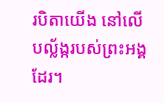របិតាយើង នៅលើបល្ល័ង្ករបស់ព្រះអង្គដែរ។